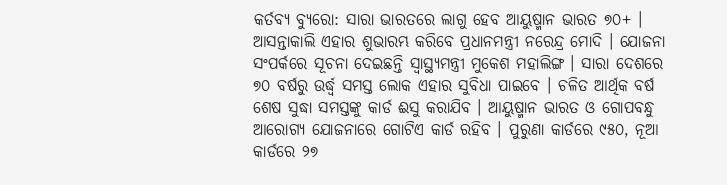କର୍ତବ୍ୟ ବ୍ୟୁରୋ: ସାରା ଭାରତରେ ଲାଗୁ ହେବ ଆୟୁଷ୍ମାନ ଭାରତ ୭୦+ । ଆସନ୍ତାକାଲି ଏହାର ଶୁଭାରମ୍ଭ କରିବେ ପ୍ରଧାନମନ୍ତ୍ରୀ ନରେନ୍ଦ୍ର ମୋଦି । ଯୋଜନା ସଂପର୍କରେ ସୂଚନା ଦେଇଛନ୍ତି ସ୍ବାସ୍ଥ୍ୟମନ୍ତ୍ରୀ ମୁକେଶ ମହାଲିଙ୍ଗ । ସାରା ଦେଶରେ ୭୦ ବର୍ଷରୁ ଉର୍ଦ୍ଧ୍ବ ସମସ୍ତ ଲୋକ ଏହାର ସୁବିଧା ପାଇବେ । ଚଳିତ ଆର୍ଥିକ ବର୍ଷ ଶେଷ ସୁଦ୍ଧା ସମସ୍ତଙ୍କୁ କାର୍ଡ ଈସୁ କରାଯିବ । ଆୟୁଷ୍ମାନ ଭାରତ ଓ ଗୋପବନ୍ଧୁ ଆରୋଗ୍ୟ ଯୋଜନାରେ ଗୋଟିଏ କାର୍ଡ ରହିବ । ପୁରୁଣା କାର୍ଡରେ ୯୫୦, ନୂଆ କାର୍ଡରେ ୨୭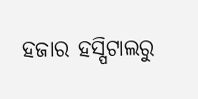ହଜାର ହସ୍ପିଟାଲରୁ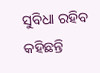ସୁବିଧା ରହିବ କହିଛନ୍ତି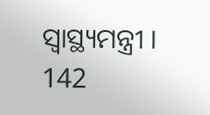ସ୍ବାସ୍ଥ୍ୟମନ୍ତ୍ରୀ ।
142